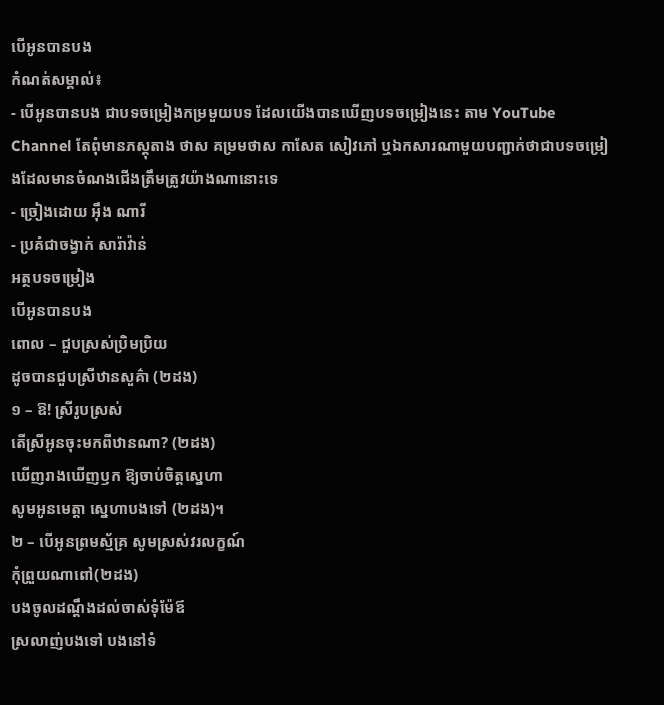បើអូនបានបង
កំណត់សម្គាល់៖
- បើអូនបានបង ជាបទចម្រៀងកម្រមួយបទ ដែលយេីងបានឃេីញបទចម្រៀងនេះ តាម YouTube Channel តែពុំមានភស្តុតាង ថាស គម្រមថាស កាសែត សៀវភៅ ឬឯកសារណាមួយបញ្ជាក់ថាជាបទចម្រៀងដែលមានចំណងជេីងត្រឹមត្រូវយ៉ាងណានោះទេ
- ច្រៀងដោយ អុឹង ណារី
- ប្រគំជាចង្វាក់ សារ៉ាវ៉ាន់
អត្ថបទចម្រៀង
បើអូនបានបង
ពោល – ជួបស្រស់ប្រិមប្រិយ
ដូចបានជួបស្រីឋានសួគ៌ា (២ដង)
១ – ឱ! ស្រីរូបស្រស់
តើស្រីអូនចុះមកពីឋានណា? (២ដង)
ឃើញរាងឃើញឫក ឱ្យចាប់ចិត្តស្នេហា
សូមអូនមេត្តា ស្នេហាបងទៅ (២ដង)។
២ – បើអូនព្រមស្ម័គ្រ សូមស្រស់វរលក្ខណ៍
កុំព្រួយណាពៅ(២ដង)
បងចូលដណ្ដឹងដល់ចាស់ទុំម៉ែឪ
ស្រលាញ់បងទៅ បងនៅទំ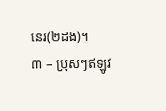នេរ(២ដង)។
៣ – ប្រុសៗឥឡូវ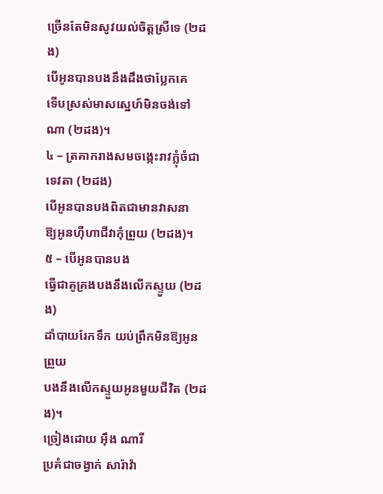ច្រើនតែមិនសូវយល់ចិត្តស្រីទេ (២ដង)
បើអូនបានបងនឹងដឹងថាប្លែកគេ
ទើបស្រស់មាសស្នេហ៍មិនចង់ទៅណា (២ដង)។
៤ – ត្រគាករាងសមចង្កេះរាវក្លុំចំជាទេវតា (២ដង)
បើអូនបានបងពិតជាមានវាសនា
ឱ្យអូនហុឺហាជីវាកុំព្រួយ (២ដង)។
៥ – បើអូនបានបង
ធ្វើជាគូគ្រងបងនឹងលើកស្ទួយ (២ដង)
ដាំបាយរែកទឹក យប់ព្រឹកមិនឱ្យអូនព្រួយ
បងនឹងលើកស្ទួយអូនមួយជីវិត (២ដង)។
ច្រៀងដោយ អុឹង ណារី
ប្រគំជាចង្វាក់ សារ៉ាវ៉ា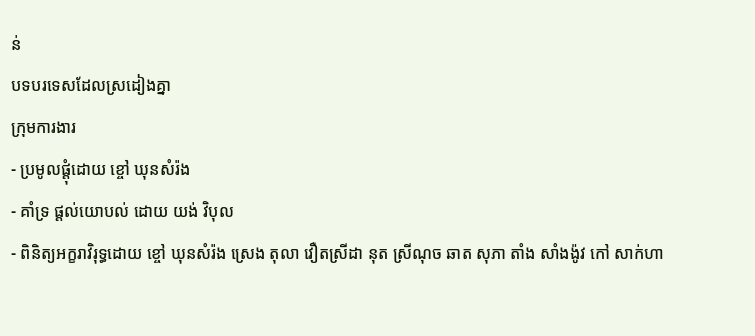ន់
បទបរទេសដែលស្រដៀងគ្នា
ក្រុមការងារ
- ប្រមូលផ្តុំដោយ ខ្ចៅ ឃុនសំរ៉ង
- គាំទ្រ ផ្ដល់យោបល់ ដោយ យង់ វិបុល
- ពិនិត្យអក្ខរាវិរុទ្ធដោយ ខ្ចៅ ឃុនសំរ៉ង ស្រេង តុលា វឿតស្រីដា នុត ស្រីណុច ឆាត សុភា តាំង សាំងង៉ូវ កៅ សាក់ហា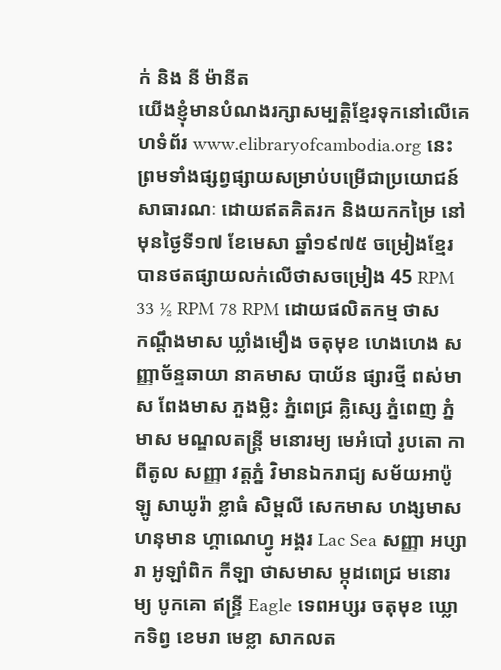ក់ និង នី ម៉ានីត
យើងខ្ញុំមានបំណងរក្សាសម្បត្តិខ្មែរទុកនៅលើគេហទំព័រ www.elibraryofcambodia.org នេះ ព្រមទាំងផ្សព្វផ្សាយសម្រាប់បម្រើជាប្រយោជន៍សាធារណៈ ដោយឥតគិតរក និងយកកម្រៃ នៅមុនថ្ងៃទី១៧ ខែមេសា ឆ្នាំ១៩៧៥ ចម្រៀងខ្មែរបានថតផ្សាយលក់លើថាសចម្រៀង 45 RPM 33 ½ RPM 78 RPM ដោយផលិតកម្ម ថាស កណ្ដឹងមាស ឃ្លាំងមឿង ចតុមុខ ហេងហេង សញ្ញាច័ន្ទឆាយា នាគមាស បាយ័ន ផ្សារថ្មី ពស់មាស ពែងមាស ភួងម្លិះ ភ្នំពេជ្រ គ្លិស្សេ ភ្នំពេញ ភ្នំមាស មណ្ឌលតន្រ្តី មនោរម្យ មេអំបៅ រូបតោ កាពីតូល សញ្ញា វត្តភ្នំ វិមានឯករាជ្យ សម័យអាប៉ូឡូ សាឃូរ៉ា ខ្លាធំ សិម្ពលី សេកមាស ហង្សមាស ហនុមាន ហ្គាណេហ្វូ អង្គរ Lac Sea សញ្ញា អប្សារា អូឡាំពិក កីឡា ថាសមាស ម្កុដពេជ្រ មនោរម្យ បូកគោ ឥន្ទ្រី Eagle ទេពអប្សរ ចតុមុខ ឃ្លោកទិព្វ ខេមរា មេខ្លា សាកលត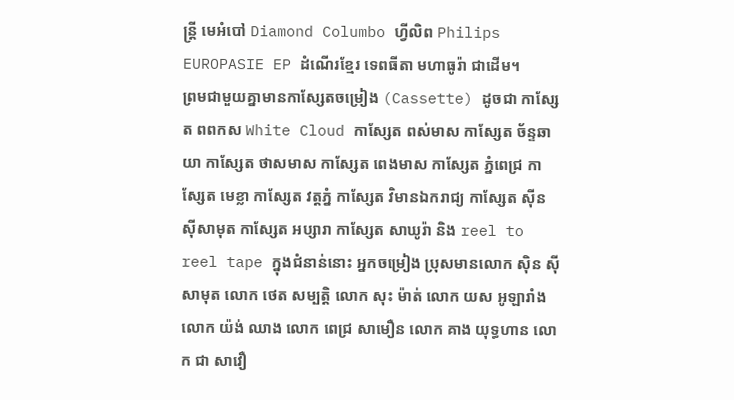ន្ត្រី មេអំបៅ Diamond Columbo ហ្វីលិព Philips EUROPASIE EP ដំណើរខ្មែរ ទេពធីតា មហាធូរ៉ា ជាដើម។
ព្រមជាមួយគ្នាមានកាសែ្សតចម្រៀង (Cassette) ដូចជា កាស្សែត ពពកស White Cloud កាស្សែត ពស់មាស កាស្សែត ច័ន្ទឆាយា កាស្សែត ថាសមាស កាស្សែត ពេងមាស កាស្សែត ភ្នំពេជ្រ កាស្សែត មេខ្លា កាស្សែត វត្តភ្នំ កាស្សែត វិមានឯករាជ្យ កាស្សែត ស៊ីន ស៊ីសាមុត កាស្សែត អប្សារា កាស្សែត សាឃូរ៉ា និង reel to reel tape ក្នុងជំនាន់នោះ អ្នកចម្រៀង ប្រុសមានលោក ស៊ិន ស៊ីសាមុត លោក ថេត សម្បត្តិ លោក សុះ ម៉ាត់ លោក យស អូឡារាំង លោក យ៉ង់ ឈាង លោក ពេជ្រ សាមឿន លោក គាង យុទ្ធហាន លោក ជា សាវឿ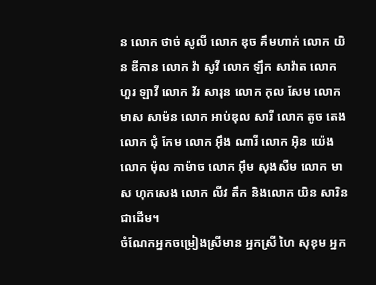ន លោក ថាច់ សូលី លោក ឌុច គឹមហាក់ លោក យិន ឌីកាន លោក វ៉ា សូវី លោក ឡឹក សាវ៉ាត លោក ហួរ ឡាវី លោក វ័រ សារុន លោក កុល សែម លោក មាស សាម៉ន លោក អាប់ឌុល សារី លោក តូច តេង លោក ជុំ កែម លោក អ៊ឹង ណារី លោក អ៊ិន យ៉េង លោក ម៉ុល កាម៉ាច លោក អ៊ឹម សុងសឺម លោក មាស ហុកសេង លោក លីវ តឹក និងលោក យិន សារិន ជាដើម។
ចំណែកអ្នកចម្រៀងស្រីមាន អ្នកស្រី ហៃ សុខុម អ្នក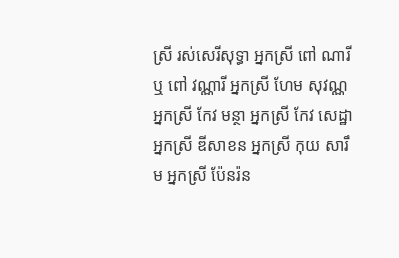ស្រី រស់សេរីសុទ្ធា អ្នកស្រី ពៅ ណារី ឬ ពៅ វណ្ណារី អ្នកស្រី ហែម សុវណ្ណ អ្នកស្រី កែវ មន្ថា អ្នកស្រី កែវ សេដ្ឋា អ្នកស្រី ឌីសាខន អ្នកស្រី កុយ សារឹម អ្នកស្រី ប៉ែនរ៉ន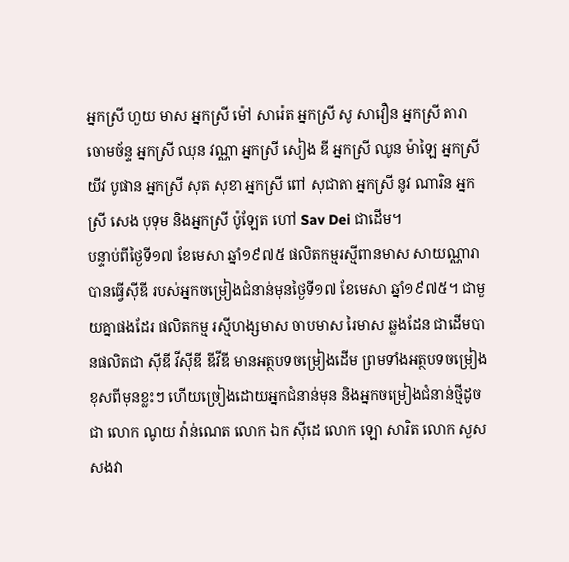អ្នកស្រី ហួយ មាស អ្នកស្រី ម៉ៅ សារ៉េត អ្នកស្រី សូ សាវឿន អ្នកស្រី តារា ចោមច័ន្ទ អ្នកស្រី ឈុន វណ្ណា អ្នកស្រី សៀង ឌី អ្នកស្រី ឈូន ម៉ាឡៃ អ្នកស្រី យីវ បូផាន អ្នកស្រី សុត សុខា អ្នកស្រី ពៅ សុជាតា អ្នកស្រី នូវ ណារិន អ្នកស្រី សេង បុទុម និងអ្នកស្រី ប៉ូឡែត ហៅ Sav Dei ជាដើម។
បន្ទាប់ពីថ្ងៃទី១៧ ខែមេសា ឆ្នាំ១៩៧៥ ផលិតកម្មរស្មីពានមាស សាយណ្ណារា បានធ្វើស៊ីឌី របស់អ្នកចម្រៀងជំនាន់មុនថ្ងៃទី១៧ ខែមេសា ឆ្នាំ១៩៧៥។ ជាមួយគ្នាផងដែរ ផលិតកម្ម រស្មីហង្សមាស ចាបមាស រៃមាស ឆ្លងដែន ជាដើមបានផលិតជា ស៊ីឌី វីស៊ីឌី ឌីវីឌី មានអត្ថបទចម្រៀងដើម ព្រមទាំងអត្ថបទចម្រៀងខុសពីមុនខ្លះៗ ហើយច្រៀងដោយអ្នកជំនាន់មុន និងអ្នកចម្រៀងជំនាន់ថ្មីដូចជា លោក ណូយ វ៉ាន់ណេត លោក ឯក ស៊ីដេ លោក ឡោ សារិត លោក សួស សងវា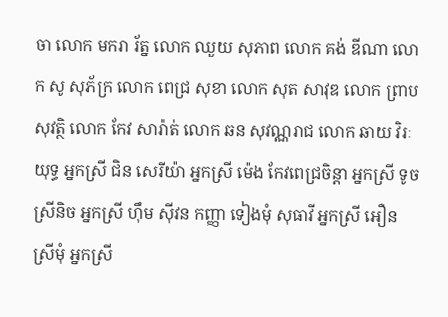ចា លោក មករា រ័ត្ន លោក ឈួយ សុភាព លោក គង់ ឌីណា លោក សូ សុភ័ក្រ លោក ពេជ្រ សុខា លោក សុត សាវុឌ លោក ព្រាប សុវត្ថិ លោក កែវ សារ៉ាត់ លោក ឆន សុវណ្ណរាជ លោក ឆាយ វិរៈយុទ្ធ អ្នកស្រី ជិន សេរីយ៉ា អ្នកស្រី ម៉េង កែវពេជ្រចិន្តា អ្នកស្រី ទូច ស្រីនិច អ្នកស្រី ហ៊ឹម ស៊ីវន កញ្ញា ទៀងមុំ សុធាវី អ្នកស្រី អឿន ស្រីមុំ អ្នកស្រី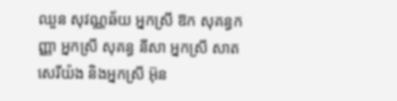ឈួន សុវណ្ណឆ័យ អ្នកស្រី ឱក សុគន្ធកញ្ញា អ្នកស្រី សុគន្ធ នីសា អ្នកស្រី សាត សេរីយ៉ង និងអ្នកស្រី អ៊ុន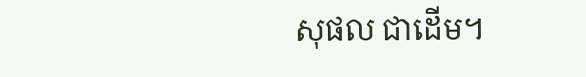សុផល ជាដើម។